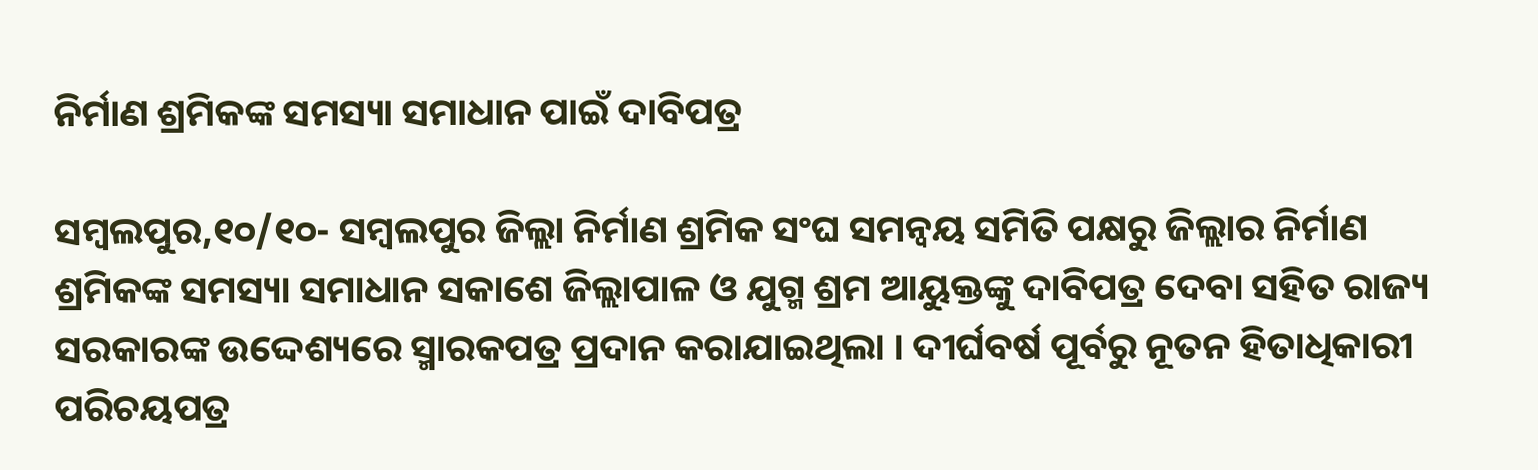ନିର୍ମାଣ ଶ୍ରମିକଙ୍କ ସମସ୍ୟା ସମାଧାନ ପାଇଁ ଦାବିପତ୍ର

ସମ୍ବଲପୁର,୧୦/୧୦- ସମ୍ବଲପୁର ଜିଲ୍ଲା ନିର୍ମାଣ ଶ୍ରମିକ ସଂଘ ସମନ୍ୱୟ ସମିତି ପକ୍ଷରୁ ଜିଲ୍ଲାର ନିର୍ମାଣ ଶ୍ରମିକଙ୍କ ସମସ୍ୟା ସମାଧାନ ସକାଶେ ଜିଲ୍ଲାପାଳ ଓ ଯୁଗ୍ମ ଶ୍ରମ ଆୟୁକ୍ତଙ୍କୁ ଦାବିପତ୍ର ଦେବା ସହିତ ରାଜ୍ୟ ସରକାରଙ୍କ ଉଦ୍ଦେଶ୍ୟରେ ସ୍ମାରକପତ୍ର ପ୍ରଦାନ କରାଯାଇଥିଲା । ଦୀର୍ଘବର୍ଷ ପୂର୍ବରୁ ନୂତନ ହିତାଧିକାରୀ ପରିଚୟପତ୍ର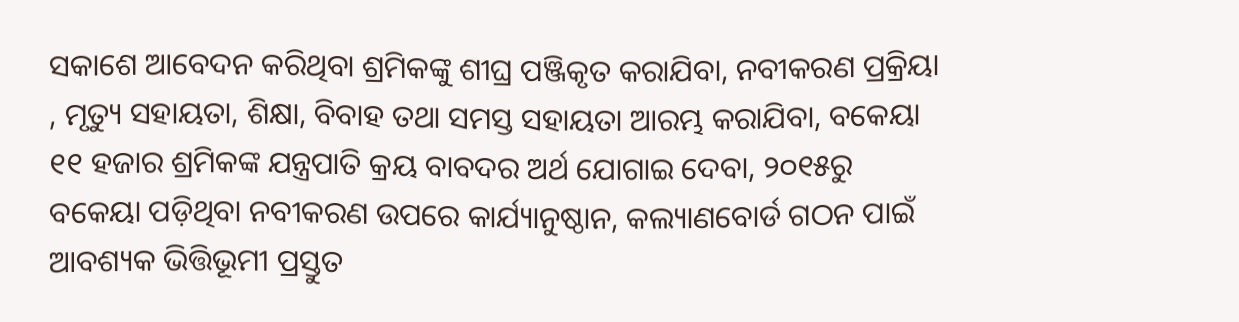ସକାଶେ ଆବେଦନ କରିଥିବା ଶ୍ରମିକଙ୍କୁ ଶୀଘ୍ର ପଞ୍ଜିକୃତ କରାଯିବା, ନବୀକରଣ ପ୍ରକ୍ରିୟା , ମୃତ୍ୟୁ ସହାୟତା, ଶିକ୍ଷା, ବିବାହ ତଥା ସମସ୍ତ ସହାୟତା ଆରମ୍ଭ କରାଯିବା, ବକେୟା ୧୧ ହଜାର ଶ୍ରମିକଙ୍କ ଯନ୍ତ୍ରପାତି କ୍ରୟ ବାବଦର ଅର୍ଥ ଯୋଗାଇ ଦେବା, ୨୦୧୫ରୁ ବକେୟା ପଡ଼ିଥିବା ନବୀକରଣ ଉପରେ କାର୍ଯ୍ୟାନୁଷ୍ଠାନ, କଲ୍ୟାଣବୋର୍ଡ ଗଠନ ପାଇଁ ଆବଶ୍ୟକ ଭିତ୍ତିଭୂମୀ ପ୍ରସ୍ତୁତ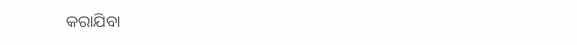କରାଯିବା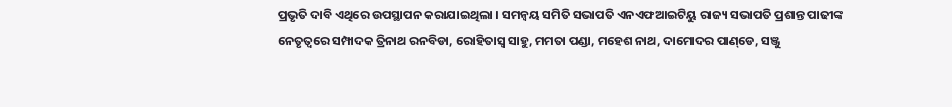ପ୍ରଭୃତି ଦାବି ଏଥିରେ ଉପସ୍ଥାପନ କରାଯାଇଥିଲା । ସମନ୍ୱୟ ସମିତି ସଭାପତି ଏନଏଫଆଇଟିୟୁ ରାଜ୍ୟ ସଭାପତି ପ୍ରଶାନ୍ତ ପାଢୀଙ୍କ ନେତୃତ୍ୱରେ ସମ୍ପାଦକ ତ୍ରିନାଥ ରନବିଡା, ରୋହିତାସ୍ୱ ସାହୁ, ମମତା ପଣ୍ଡା, ମହେଶ ନାଥ, ଦାମୋଦର ପାଣ୍‌ଡେ, ସଞ୍ଜୁ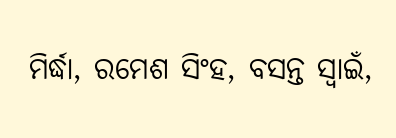ମିର୍ଦ୍ଧା, ରମେଶ ସିଂହ, ବସନ୍ତ ସ୍ୱାଇଁ,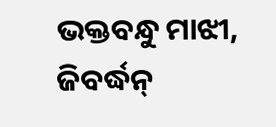ଭକ୍ତବନ୍ଧୁ ମାଝୀ, ଜିବର୍ଦ୍ଧନ୍‌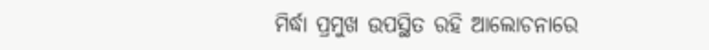ମିର୍ଦ୍ଧା ପ୍ରମୁଖ ଉପସ୍ଥିତ ରହି ଆଲୋଚନାରେ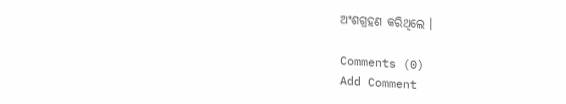ଅଂଶଗ୍ରହଣ କରିଥିଲେ ।

Comments (0)
Add Comment